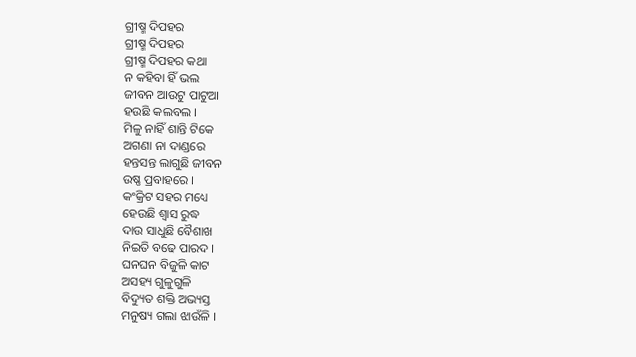ଗ୍ରୀଷ୍ମ ଦିପହର
ଗ୍ରୀଷ୍ମ ଦିପହର
ଗ୍ରୀଷ୍ମ ଦିପହର କଥା
ନ କହିବା ହିଁ ଭଲ
ଜୀବନ ଆଉଟୁ ପାଟୁଆ
ହଉଛି କଲବଲ ।
ମିଳୁ ନାହିଁ ଶାନ୍ତି ଟିକେ
ଅଗଣା ନା ଦାଣ୍ଡରେ
ହନ୍ତସନ୍ତ ଲାଗୁଛି ଜୀବନ
ଉଷ୍ଣ ପ୍ରବାହରେ ।
କଂକ୍ରିଟ ସହର ମଧ୍ୟେ
ହେଉଛି ଶ୍ଵାସ ରୁଦ୍ଧ
ଦାଉ ସାଧୁଛି ବୈଶାଖ
ନିଇତି ବଢେ ପାରଦ ।
ଘନଘନ ବିଜୁଳି କାଟ
ଅସହ୍ୟ ଗୁଳୁଗୁଳି
ବିଦ୍ୟୁତ ଶକ୍ତି ଅଭ୍ୟସ୍ତ
ମନୁଷ୍ୟ ଗଲା ଝାଉଁଳି ।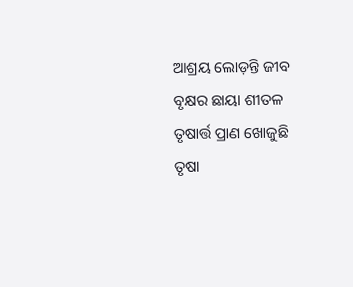ଆଶ୍ରୟ ଲୋଡ଼ନ୍ତି ଜୀବ
ବୃକ୍ଷର ଛାୟା ଶୀତଳ
ତୃଷାର୍ତ୍ତ ପ୍ରାଣ ଖୋଜୁଛି
ତୃଷା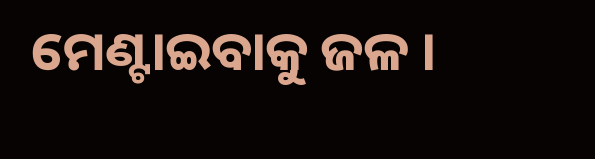ମେଣ୍ଟାଇବାକୁ ଜଳ ।